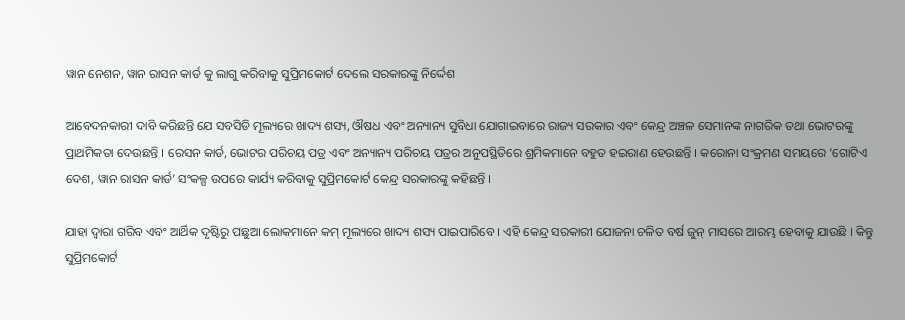ୱାନ ନେଶନ, ୱାନ ରାସନ କାର୍ଡ କୁ ଲାଗୁ କରିବାକୁ ସୁପ୍ରିମକୋର୍ଟ ଦେଲେ ସରକାରଙ୍କୁ ନିର୍ଦ୍ଦେଶ

ଆବେଦନକାରୀ ଦାବି କରିଛନ୍ତି ଯେ ସବସିଡି ମୂଲ୍ୟରେ ଖାଦ୍ୟ ଶସ୍ୟ, ଔଷଧ ଏବଂ ଅନ୍ୟାନ୍ୟ ସୁବିଧା ଯୋଗାଇବାରେ ରାଜ୍ୟ ସରକାର ଏବଂ କେନ୍ଦ୍ର ଅଞ୍ଚଳ ସେମାନଙ୍କ ନାଗରିକ ତଥା ଭୋଟରଙ୍କୁ ପ୍ରାଥମିକତା ଦେଉଛନ୍ତି । ରେସନ କାର୍ଡ, ଭୋଟର ପରିଚୟ ପତ୍ର ଏବଂ ଅନ୍ୟାନ୍ୟ ପରିଚୟ ପତ୍ରର ଅନୁପସ୍ଥିତିରେ ଶ୍ରମିକମାନେ ବହୁତ ହଇରାଣ ହେଉଛନ୍ତି । କରୋନା ସଂକ୍ରମଣ ସମୟରେ ‘ଗୋଟିଏ ଦେଶ, ୱାନ ରାସନ କାର୍ଡ’ ସଂକଳ୍ପ ଉପରେ କାର୍ଯ୍ୟ କରିବାକୁ ସୁପ୍ରିମକୋର୍ଟ କେନ୍ଦ୍ର ସରକାରଙ୍କୁ କହିଛନ୍ତି ।

ଯାହା ଦ୍ଵାରା ଗରିବ ଏବଂ ଆର୍ଥିକ ଦୃଷ୍ଟିରୁ ପଛୁଆ ଲୋକମାନେ କମ୍ ମୂଲ୍ୟରେ ଖାଦ୍ୟ ଶସ୍ୟ ପାଇପାରିବେ । ଏହି କେନ୍ଦ୍ର ସରକାରୀ ଯୋଜନା ଚଳିତ ବର୍ଷ ଜୁନ୍ ମାସରେ ଆରମ୍ଭ ହେବାକୁ ଯାଉଛି । କିନ୍ତୁ ସୁପ୍ରିମକୋର୍ଟ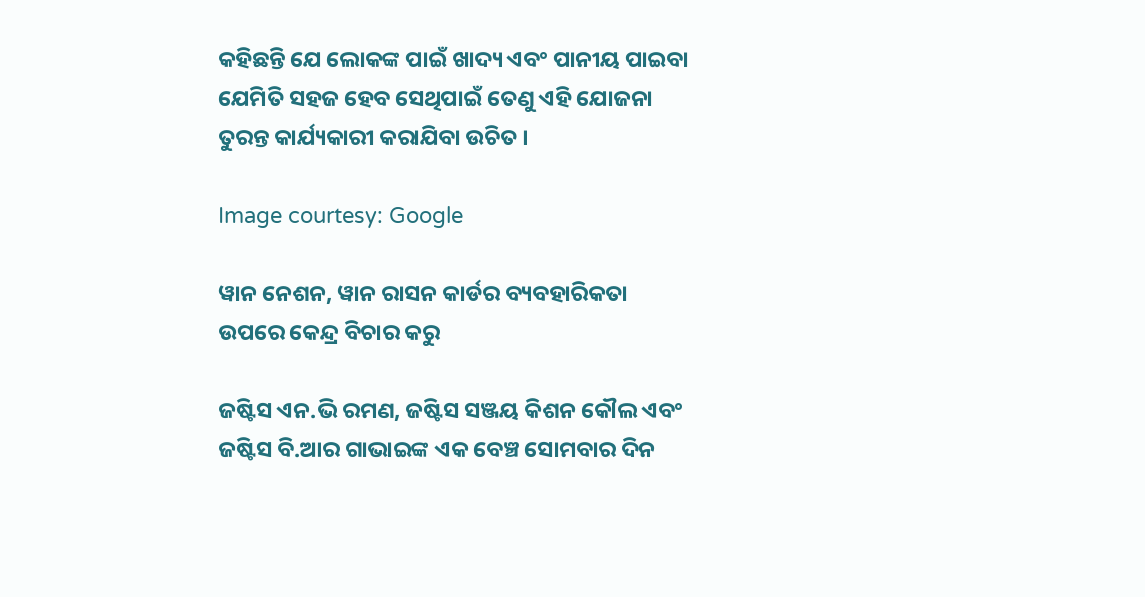କହିଛନ୍ତି ଯେ ଲୋକଙ୍କ ପାଇଁ ଖାଦ୍ୟ ଏବଂ ପାନୀୟ ପାଇବା ଯେମିତି ସହଜ ହେବ ସେଥିପାଇଁ ତେଣୁ ଏହି ଯୋଜନା ତୁରନ୍ତ କାର୍ଯ୍ୟକାରୀ କରାଯିବା ଉଚିତ ।

Image courtesy: Google

ୱାନ ନେଶନ, ୱାନ ରାସନ କାର୍ଡର ବ୍ୟବହାରିକତା ଉପରେ କେନ୍ଦ୍ର ବିଚାର କରୁ

ଜଷ୍ଟିସ ଏନ.ଭି ରମଣ, ଜଷ୍ଟିସ ସଞ୍ଜୟ କିଶନ କୌଲ ଏବଂ ଜଷ୍ଟିସ ବି.ଆର ଗାଭାଇଙ୍କ ଏକ ବେଞ୍ଚ ସୋମବାର ଦିନ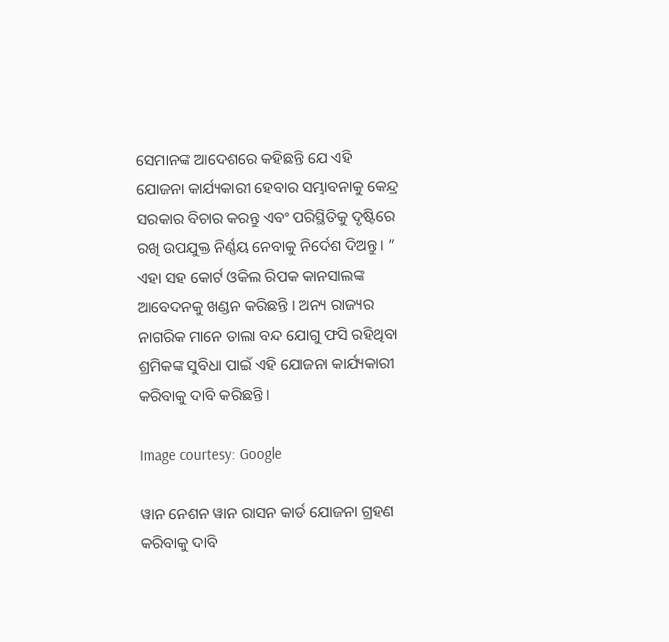ସେମାନଙ୍କ ଆଦେଶରେ କହିଛନ୍ତି ଯେ ଏହି ଯୋଜନା କାର୍ଯ୍ୟକାରୀ ହେବାର ସମ୍ଭାବନାକୁ କେନ୍ଦ୍ର ସରକାର ବିଚାର କରନ୍ତୁ ଏବଂ ପରିସ୍ଥିତିକୁ ଦୃଷ୍ଟିରେ ରଖି ଉପଯୁକ୍ତ ନିର୍ଣ୍ଣୟ ନେବାକୁ ନିର୍ଦେଶ ଦିଅନ୍ତୁ । ” ଏହା ସହ କୋର୍ଟ ଓକିଲ ରିପକ କାନସାଲଙ୍କ ଆବେଦନକୁ ଖଣ୍ଡନ କରିଛନ୍ତି । ଅନ୍ୟ ରାଜ୍ୟର ନାଗରିକ ମାନେ ତାଲା ବନ୍ଦ ଯୋଗୁ ଫସି ରହିଥିବା ଶ୍ରମିକଙ୍କ ସୁବିଧା ପାଇଁ ଏହି ଯୋଜନା କାର୍ଯ୍ୟକାରୀ କରିବାକୁ ଦାବି କରିଛନ୍ତି ।

Image courtesy: Google

ୱାନ ନେଶନ ୱାନ ରାସନ କାର୍ଡ ଯୋଜନା ଗ୍ରହଣ କରିବାକୁ ଦାବି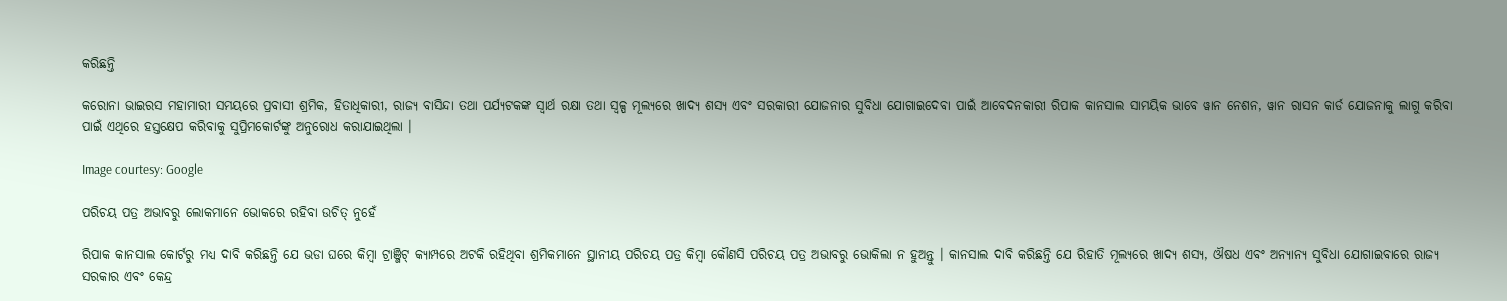କରିଛନ୍ତି

କରୋନା ଭାଇରସ ମହାମାରୀ ସମୟରେ ପ୍ରବାସୀ ଶ୍ରମିକ, ହିତାଧିକାରୀ, ରାଜ୍ୟ ବାସିନ୍ଦା ତଥା ପର୍ଯ୍ୟଟକଙ୍କ ସ୍ୱାର୍ଥ ରକ୍ଷା ତଥା ସ୍ୱଳ୍ପ ମୂଲ୍ୟରେ ଖାଦ୍ୟ ଶସ୍ୟ ଏବଂ ସରକାରୀ ଯୋଜନାର ସୁବିଧା ଯୋଗାଇଦେବା ପାଇଁ ଆବେଦନକାରୀ ରିପାକ କାନସାଲ ସାମୟିକ ଭାବେ ୱାନ ନେଶନ, ୱାନ ରାସନ କାର୍ଡ ଯୋଜନାକୁ ଲାଗୁ କରିବା ପାଇଁ ଏଥିରେ ହସ୍ତକ୍ଷେପ କରିବାକୁ ସୁପ୍ରିମକୋର୍ଟଙ୍କୁ ଅନୁରୋଧ କରାଯାଇଥିଲା ।

Image courtesy: Google

ପରିଚୟ ପତ୍ର ଅଭାବରୁ ଲୋକମାନେ ଭୋକରେ ରହିବା ଉଚିତ୍ ନୁହେଁ

ରିପାକ କାନସାଲ କୋର୍ଟରୁ ମଧ୍ୟ ଦାବି କରିଛନ୍ତି ଯେ ଭଡା ଘରେ କିମ୍ବା ଟ୍ରାଞ୍ଜିଟ୍ କ୍ୟାମ୍ପରେ ଅଟକି ରହିଥିବା ଶ୍ରମିକମାନେ ସ୍ଥାନୀୟ ପରିଚୟ ପତ୍ର କିମ୍ବା କୌଣସି ପରିଚୟ ପତ୍ର ଅଭାବରୁ ଭୋକିଲା ନ ହୁଅନ୍ତୁ । କାନସାଲ ଦାବି କରିଛନ୍ତି ଯେ ରିହାତି ମୂଲ୍ୟରେ ଖାଦ୍ୟ ଶସ୍ୟ, ଔଷଧ ଏବଂ ଅନ୍ୟାନ୍ୟ ସୁବିଧା ଯୋଗାଇବାରେ ରାଜ୍ୟ ସରକାର ଏବଂ କେନ୍ଦ୍ର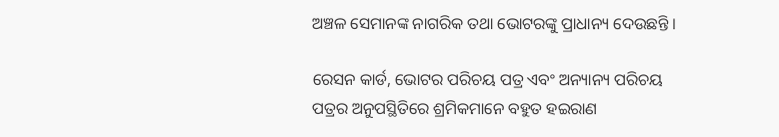ଅଞ୍ଚଳ ସେମାନଙ୍କ ନାଗରିକ ତଥା ଭୋଟରଙ୍କୁ ପ୍ରାଧାନ୍ୟ ଦେଉଛନ୍ତି ।

ରେସନ କାର୍ଡ, ଭୋଟର ପରିଚୟ ପତ୍ର ଏବଂ ଅନ୍ୟାନ୍ୟ ପରିଚୟ ପତ୍ରର ଅନୁପସ୍ଥିତିରେ ଶ୍ରମିକମାନେ ବହୁତ ହଇରାଣ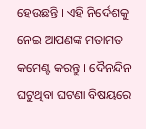ହେଉଛନ୍ତି । ଏହି ନିର୍ଦେଶକୁ ନେଇ ଆପଣଙ୍କ ମତାମତ କମେଣ୍ଟ କରନ୍ତୁ । ଦୈନନ୍ଦିନ ଘଟୁଥିବା ଘଟଣା ବିଷୟରେ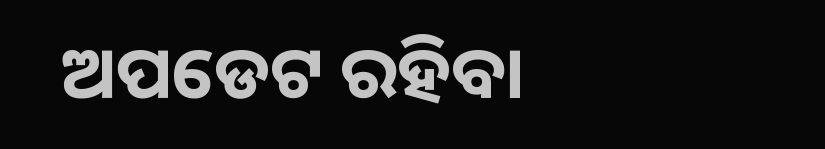ଅପଡେଟ ରହିବା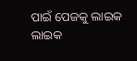ପାଇଁ ପେଜକୁ ଲାଇକ ଲାଇକ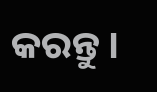କରନ୍ତୁ ।